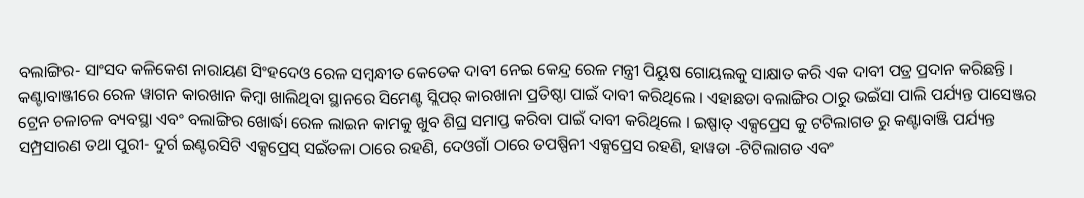ବଲାଙ୍ଗିର- ସାଂସଦ କଳିକେଶ ନାରାୟଣ ସିଂହଦେଓ ରେଳ ସମ୍ବନ୍ଧୀତ କେତେକ ଦାବୀ ନେଇ କେନ୍ଦ୍ର ରେଳ ମନ୍ତ୍ରୀ ପିୟୁଷ ଗୋୟଲକୁ ସାକ୍ଷାତ କରି ଏକ ଦାବୀ ପତ୍ର ପ୍ରଦାନ କରିଛନ୍ତି । କଣ୍ଟାବାଞ୍ଜୀରେ ରେଳ ୱାଗନ କାରଖାନ କିମ୍ବା ଖାଲିଥିବା ସ୍ଥାନରେ ସିମେଣ୍ଟ ସ୍ଲିପର୍ କାରଖାନା ପ୍ରତିଷ୍ଠା ପାଇଁ ଦାବୀ କରିଥିଲେ । ଏହାଛଡା ବଲାଙ୍ଗିର ଠାରୁ ଭଇଁସା ପାଲି ପର୍ଯ୍ୟନ୍ତ ପାସେଞ୍ଜର ଟ୍ରେନ ଚଳାଚଳ ବ୍ୟବସ୍ଥା ଏବଂ ବଲାଙ୍ଗିର ଖୋର୍ଦ୍ଧା ରେଳ ଲାଇନ କାମକୁ ଖୁବ ଶିଘ୍ର ସମାପ୍ତ କରିବା ପାଇଁ ଦାବୀ କରିଥିଲେ । ଇଷ୍ପାତ୍ ଏକ୍ସପ୍ରେସ କୁ ଟଟିଲାଗଡ ରୁ କଣ୍ଟାବାଞ୍ଜି ପର୍ଯ୍ୟନ୍ତ ସମ୍ପ୍ରସାରଣ ତଥା ପୁରୀ- ଦୁର୍ଗ ଇଣ୍ଟରସିଟି ଏକ୍ସପ୍ରେସ୍ ସଇଁତଳା ଠାରେ ରହଣି, ଦେଓଗାଁ ଠାରେ ତପଷ୍ପିନୀ ଏକ୍ସପ୍ରେସ ରହଣି, ହାୱଡା -ଟିଟିଲାଗଡ ଏବଂ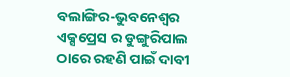ବଲାଙ୍ଗିର-ଭୁବନେଶ୍ୱର ଏକ୍ସପ୍ରେସ ର ଡୁଙ୍ଗୁରିପାଲ ଠାରେ ରହଣି ପାଇଁ ଦାବୀ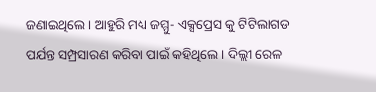ଜଣାଇଥିଲେ । ଆହୁରି ମଧ୍ୟ ଜମ୍ମୁ- ଏକ୍ସପ୍ରେସ କୁ ଟିଟିଲାଗଡ ପର୍ଯନ୍ତ ସମ୍ପ୍ରସାରଣ କରିବା ପାଇଁ କହିଥିଲେ । ଦିଲ୍ଲୀ ରେଳ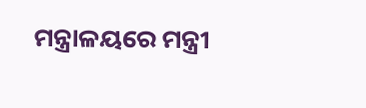ମନ୍ତ୍ରାଳୟରେ ମନ୍ତ୍ରୀ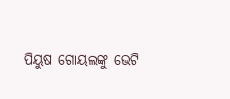ପିୟୁଷ ଗୋୟଲଙ୍କୁ ଭେଟି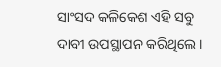ସାଂସଦ କଳିକେଶ ଏହି ସବୁ ଦାବୀ ଉପସ୍ଥାପନ କରିଥିଲେ ।